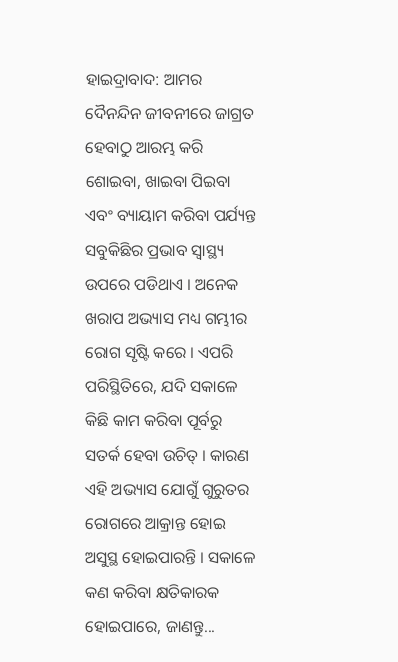ହାଇଦ୍ରାବାଦ: ଆମର ଦୈନନ୍ଦିନ ଜୀବନୀରେ ଜାଗ୍ରତ ହେବାଠୁ ଆରମ୍ଭ କରି ଶୋଇବା, ଖାଇବା ପିଇବା ଏବଂ ବ୍ୟାୟାମ କରିବା ପର୍ଯ୍ୟନ୍ତ ସବୁକିଛିର ପ୍ରଭାବ ସ୍ବାସ୍ଥ୍ୟ ଉପରେ ପଡିଥାଏ । ଅନେକ ଖରାପ ଅଭ୍ୟାସ ମଧ୍ୟ ଗମ୍ଭୀର ରୋଗ ସୃଷ୍ଟି କରେ । ଏପରି ପରିସ୍ଥିତିରେ, ଯଦି ସକାଳେ କିଛି କାମ କରିବା ପୂର୍ବରୁ ସତର୍କ ହେବା ଉଚିତ୍ । କାରଣ ଏହି ଅଭ୍ୟାସ ଯୋଗୁଁ ଗୁରୁତର ରୋଗରେ ଆକ୍ରାନ୍ତ ହୋଇ ଅସୁସ୍ଥ ହୋଇପାରନ୍ତି । ସକାଳେ କଣ କରିବା କ୍ଷତିକାରକ ହୋଇପାରେ, ଜାଣନ୍ତୁ...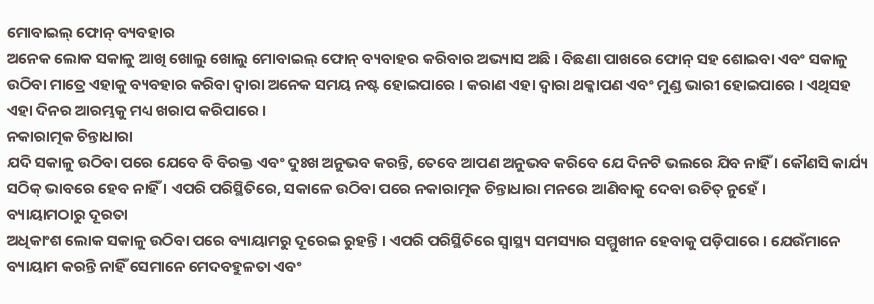ମୋବାଇଲ୍ ଫୋନ୍ ବ୍ୟବହାର
ଅନେକ ଲୋକ ସକାଳୁ ଆଖି ଖୋଲୁ ଖୋଲୁ ମୋବାଇଲ୍ ଫୋନ୍ ବ୍ୟବାହର କରିବାର ଅଭ୍ୟାସ ଅଛି । ବିଛଣା ପାଖରେ ଫୋନ୍ ସହ ଶୋଇବା ଏବଂ ସକାଳୁ ଉଠିବା ମାତ୍ରେ ଏହାକୁ ବ୍ୟବହାର କରିବା ଦ୍ବାରା ଅନେକ ସମୟ ନଷ୍ଟ ହୋଇପାରେ । କରାଣ ଏହା ଦ୍ବାରା ଥକ୍କାପଣ ଏବଂ ମୁଣ୍ଡ ଭାରୀ ହୋଇପାରେ । ଏଥିସହ ଏହା ଦିନର ଆରମ୍ଭକୁ ମଧ୍ୟ ଖରାପ କରିପାରେ ।
ନକାରାତ୍ମକ ଚିନ୍ତାଧାରା
ଯଦି ସକାଳୁ ଉଠିବା ପରେ ଯେବେ ବି ବିରକ୍ତ ଏବଂ ଦୁଃଖ ଅନୁଭବ କରନ୍ତି, ତେବେ ଆପଣ ଅନୁଭବ କରିବେ ଯେ ଦିନଟି ଭଲରେ ଯିବ ନାହିଁ । କୌଣସି କାର୍ଯ୍ୟ ସଠିକ୍ ଭାବରେ ହେବ ନାହିଁ । ଏପରି ପରିସ୍ଥିତିରେ, ସକାଳେ ଉଠିବା ପରେ ନକାରାତ୍ମକ ଚିନ୍ତାଧାରା ମନରେ ଆଣିବାକୁ ଦେବା ଉଚିତ୍ ନୁହେଁ ।
ବ୍ୟାୟାମଠାରୁ ଦୂରତା
ଅଧିକାଂଶ ଲୋକ ସକାଳୁ ଉଠିବା ପରେ ବ୍ୟାୟାମରୁ ଦୂରେଇ ରୁହନ୍ତି । ଏପରି ପରିସ୍ଥିତିରେ ସ୍ୱାସ୍ଥ୍ୟ ସମସ୍ୟାର ସମ୍ମୁଖୀନ ହେବାକୁ ପଡ଼ିପାରେ । ଯେଉଁମାନେ ବ୍ୟାୟାମ କରନ୍ତି ନାହିଁ ସେମାନେ ମେଦବହୁଳତା ଏବଂ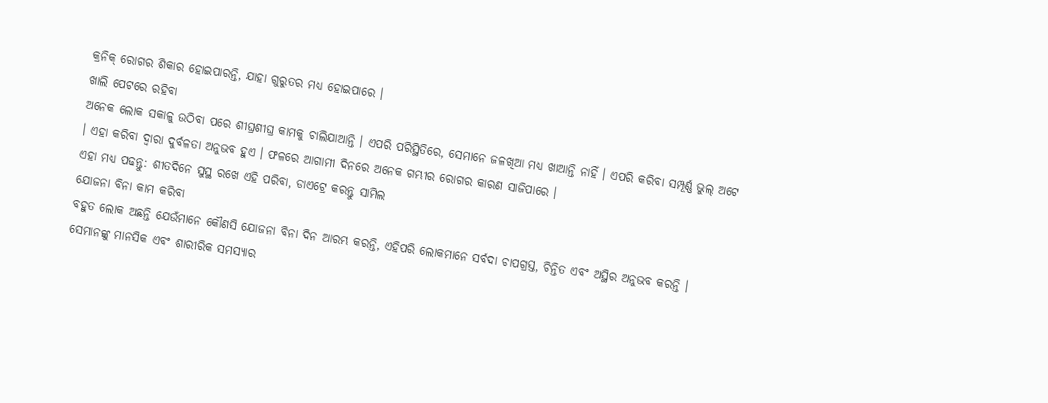କ୍ରନିକ୍ ରୋଗର ଶିକାର ହୋଇପାରନ୍ତି, ଯାହା ଗୁରୁତର ମଧ୍ୟ ହୋଇପାରେ ।
ଖାଲି ପେଟରେ ରହିବା
ଅନେକ ଲୋକ ସକାଳୁ ଉଠିବା ପରେ ଶୀଘ୍ରଶୀଘ୍ର କାମକୁ ଚାଲିଯାଆନ୍ତି । ଏପରି ପରିସ୍ଥିତିରେ, ସେମାନେ ଜଳଖିଆ ମଧ୍ୟ ଖାଆନ୍ତି ନାହିଁ । ଏପରି କରିବା ସମ୍ପୂର୍ଣ୍ଣ ଭୁଲ୍ ଅଟେ । ଏହା କରିବା ଦ୍ୱାରା ଦୁର୍ବଳତା ଅନୁଭବ ହୁଏ । ଫଳରେ ଆଗାମୀ ଦିନରେ ଅନେକ ଗମ୍ଭୀର ରୋଗର କାରଣ ସାଜିପାରେ ।
ଏହା ମଧ୍ୟ ପଢନ୍ତୁ: ଶୀତଦିନେ ସୁସ୍ଥ ରଖେ ଏହି ପରିବା, ଡାଏଟ୍ରେ କରନ୍ତୁ ସାମିଲ
ଯୋଜନା ବିନା କାମ କରିବା
ବହୁତ ଲୋକ ଅଛନ୍ତି ଯେଉଁମାନେ କୌଣସି ଯୋଜନା ବିନା ଦିନ ଆରମ୍ଭ କରନ୍ତି, ଏହିପରି ଲୋକମାନେ ସର୍ବଦା ଚାପଗ୍ରସ୍ତ, ଚିନ୍ତିତ ଏବଂ ଅସ୍ଥିର ଅନୁଭବ କରନ୍ତି । ସେମାନଙ୍କୁ ମାନସିକ ଏବଂ ଶାରୀରିକ ସମସ୍ୟାର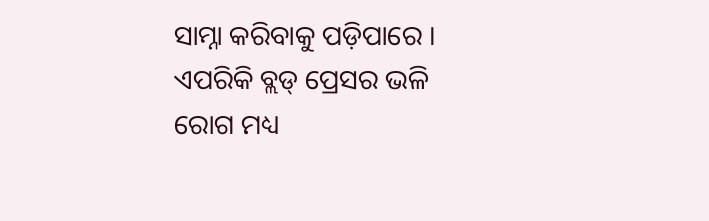ସାମ୍ନା କରିବାକୁ ପଡ଼ିପାରେ । ଏପରିକି ବ୍ଲଡ୍ ପ୍ରେସର ଭଳି ରୋଗ ମଧ୍ୟ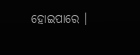ହୋଇପାରେ ।